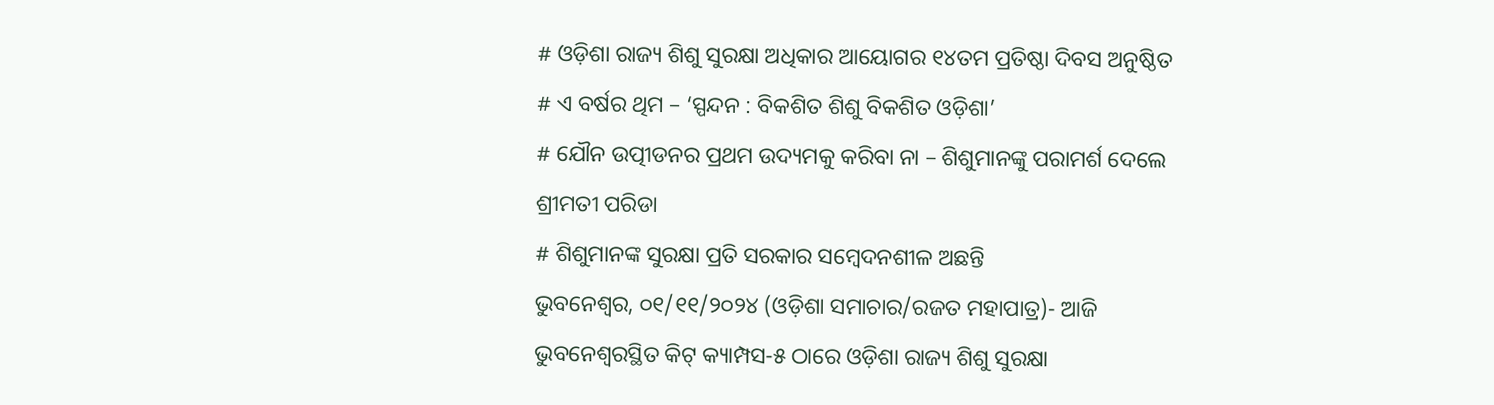# ଓଡ଼ିଶା ରାଜ୍ୟ ଶିଶୁ ସୁରକ୍ଷା ଅଧିକାର ଆୟୋଗର ୧୪ତମ ପ୍ରତିଷ୍ଠା ଦିବସ ଅନୁଷ୍ଠିତ
# ଏ ବର୍ଷର ଥିମ – ‘ସ୍ପନ୍ଦନ : ବିକଶିତ ଶିଶୁ ବିକଶିତ ଓଡ଼ିଶା’
# ଯୌନ ଉତ୍ପୀଡନର ପ୍ରଥମ ଉଦ୍ୟମକୁ କରିବା ନା – ଶିଶୁମାନଙ୍କୁ ପରାମର୍ଶ ଦେଲେ ଶ୍ରୀମତୀ ପରିଡା
# ଶିଶୁମାନଙ୍କ ସୁରକ୍ଷା ପ୍ରତି ସରକାର ସମ୍ବେଦନଶୀଳ ଅଛନ୍ତି
ଭୁବନେଶ୍ୱର, ୦୧/୧୧/୨୦୨୪ (ଓଡ଼ିଶା ସମାଚାର/ରଜତ ମହାପାତ୍ର)- ଆଜି ଭୁବନେଶ୍ୱରସ୍ଥିତ କିଟ୍ କ୍ୟାମ୍ପସ-୫ ଠାରେ ଓଡ଼ିଶା ରାଜ୍ୟ ଶିଶୁ ସୁରକ୍ଷା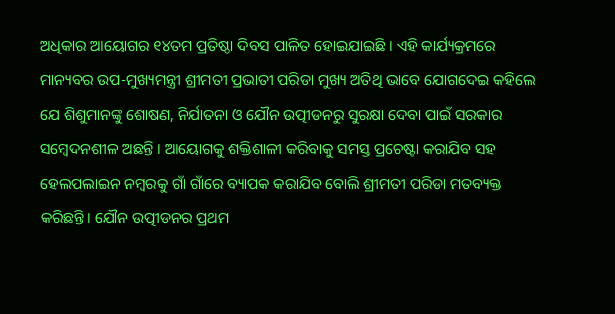ଅଧିକାର ଆୟୋଗର ୧୪ତମ ପ୍ରତିଷ୍ଠା ଦିବସ ପାଳିତ ହୋଇଯାଇଛି । ଏହି କାର୍ଯ୍ୟକ୍ରମରେ ମାନ୍ୟବର ଉପ-ମୁଖ୍ୟମନ୍ତ୍ରୀ ଶ୍ରୀମତୀ ପ୍ରଭାତୀ ପରିଡା ମୁଖ୍ୟ ଅତିଥି ଭାବେ ଯୋଗଦେଇ କହିଲେ ଯେ ଶିଶୁମାନଙ୍କୁ ଶୋଷଣ, ନିର୍ଯାତନା ଓ ଯୌନ ଉତ୍ପୀଡନରୁ ସୁରକ୍ଷା ଦେବା ପାଇଁ ସରକାର ସମ୍ବେଦନଶୀଳ ଅଛନ୍ତି । ଆୟୋଗକୁ ଶକ୍ତିଶାଳୀ କରିବାକୁ ସମସ୍ତ ପ୍ରଚେଷ୍ଟା କରାଯିବ ସହ ହେଲପଲାଇନ ନମ୍ବରକୁ ଗାଁ ଗାଁରେ ବ୍ୟାପକ କରାଯିବ ବୋଲି ଶ୍ରୀମତୀ ପରିଡା ମତବ୍ୟକ୍ତ କରିଛନ୍ତି। ଯୌନ ଉତ୍ପୀଡନର ପ୍ରଥମ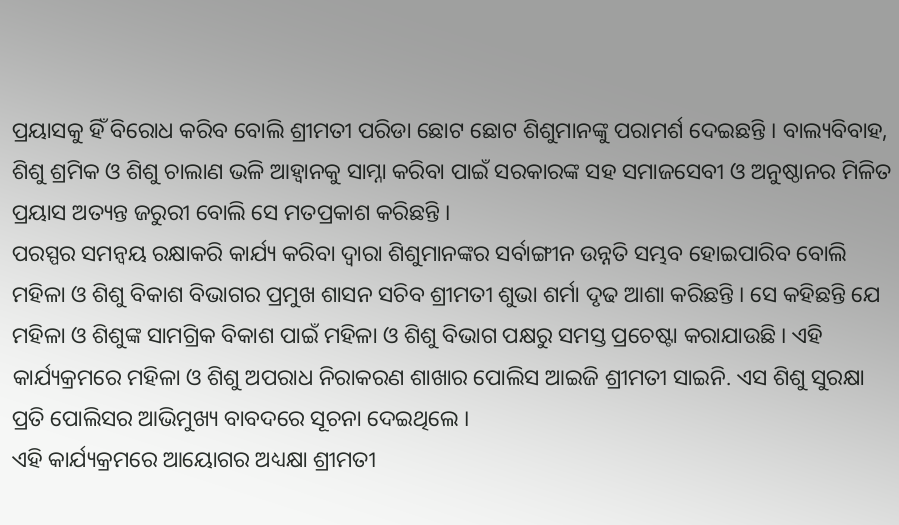ପ୍ରୟାସକୁ ହିଁ ବିରୋଧ କରିବ ବୋଲି ଶ୍ରୀମତୀ ପରିଡା ଛୋଟ ଛୋଟ ଶିଶୁମାନଙ୍କୁ ପରାମର୍ଶ ଦେଇଛନ୍ତି । ବାଲ୍ୟବିବାହ, ଶିଶୁ ଶ୍ରମିକ ଓ ଶିଶୁ ଚାଲାଣ ଭଳି ଆହ୍ୱାନକୁ ସାମ୍ନା କରିବା ପାଇଁ ସରକାରଙ୍କ ସହ ସମାଜସେବୀ ଓ ଅନୁଷ୍ଠାନର ମିଳିତ ପ୍ରୟାସ ଅତ୍ୟନ୍ତ ଜରୁରୀ ବୋଲି ସେ ମତପ୍ରକାଶ କରିଛନ୍ତି ।
ପରସ୍ପର ସମନ୍ୱୟ ରକ୍ଷାକରି କାର୍ଯ୍ୟ କରିବା ଦ୍ୱାରା ଶିଶୁମାନଙ୍କର ସର୍ବାଙ୍ଗୀନ ଉନ୍ନତି ସମ୍ଭବ ହୋଇପାରିବ ବୋଲି ମହିଳା ଓ ଶିଶୁ ବିକାଶ ବିଭାଗର ପ୍ରମୁଖ ଶାସନ ସଚିବ ଶ୍ରୀମତୀ ଶୁଭା ଶର୍ମା ଦୃଢ ଆଶା କରିଛନ୍ତି । ସେ କହିଛନ୍ତି ଯେ ମହିଳା ଓ ଶିଶୁଙ୍କ ସାମଗ୍ରିକ ବିକାଶ ପାଇଁ ମହିଳା ଓ ଶିଶୁ ବିଭାଗ ପକ୍ଷରୁ ସମସ୍ତ ପ୍ରଚେଷ୍ଟା କରାଯାଉଛି । ଏହି କାର୍ଯ୍ୟକ୍ରମରେ ମହିଳା ଓ ଶିଶୁ ଅପରାଧ ନିରାକରଣ ଶାଖାର ପୋଲିସ ଆଇଜି ଶ୍ରୀମତୀ ସାଇନି. ଏସ ଶିଶୁ ସୁରକ୍ଷା ପ୍ରତି ପୋଲିସର ଆଭିମୁଖ୍ୟ ବାବଦରେ ସୂଚନା ଦେଇଥିଲେ ।
ଏହି କାର୍ଯ୍ୟକ୍ରମରେ ଆୟୋଗର ଅଧ୍ୟକ୍ଷା ଶ୍ରୀମତୀ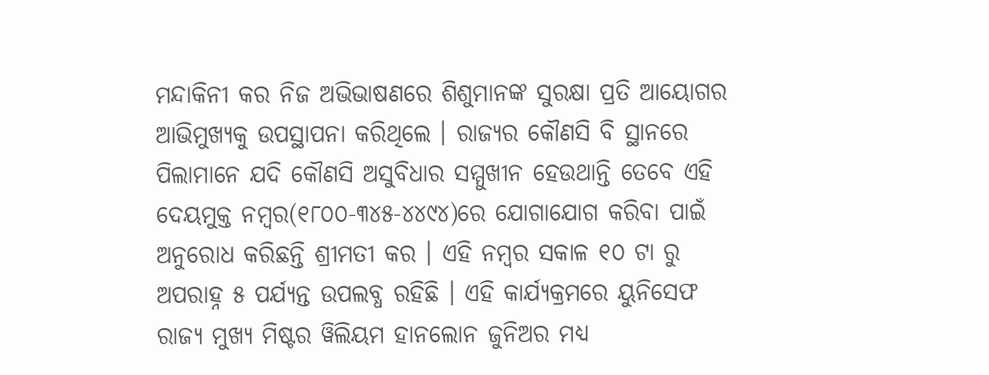ମନ୍ଦାକିନୀ କର ନିଜ ଅଭିଭାଷଣରେ ଶିଶୁମାନଙ୍କ ସୁରକ୍ଷା ପ୍ରତି ଆୟୋଗର ଆଭିମୁଖ୍ୟକୁ ଉପସ୍ଥାପନା କରିଥିଲେ । ରାଜ୍ୟର କୌଣସି ବି ସ୍ଥାନରେ ପିଲାମାନେ ଯଦି କୌଣସି ଅସୁବିଧାର ସମ୍ମୁଖୀନ ହେଉଥାନ୍ତି ତେବେ ଏହି ଦେୟମୁକ୍ତ ନମ୍ବର(୧୮୦୦-୩୪୫-୪୪୯୪)ରେ ଯୋଗାଯୋଗ କରିବା ପାଇଁ ଅନୁରୋଧ କରିଛନ୍ତି ଶ୍ରୀମତୀ କର । ଏହି ନମ୍ବର ସକାଳ ୧୦ ଟା ରୁ ଅପରାହ୍ନ ୫ ପର୍ଯ୍ୟନ୍ତ ଉପଲବ୍ଧ ରହିଛି । ଏହି କାର୍ଯ୍ୟକ୍ରମରେ ୟୁନିସେଫ ରାଜ୍ୟ ମୁଖ୍ୟ ମିଷ୍ଟର ୱିଲିୟମ ହାନଲୋନ ଜୁନିଅର ମଧ୍ୟ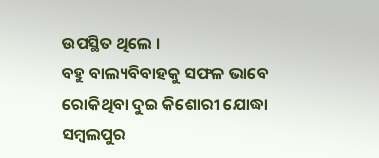ଉପସ୍ଥିତ ଥିଲେ ।
ବହୁ ବାଲ୍ୟବିବାହକୁ ସଫଳ ଭାବେ ରୋକିଥିବା ଦୁଇ କିଶୋରୀ ଯୋଦ୍ଧା ସମ୍ବଲପୁର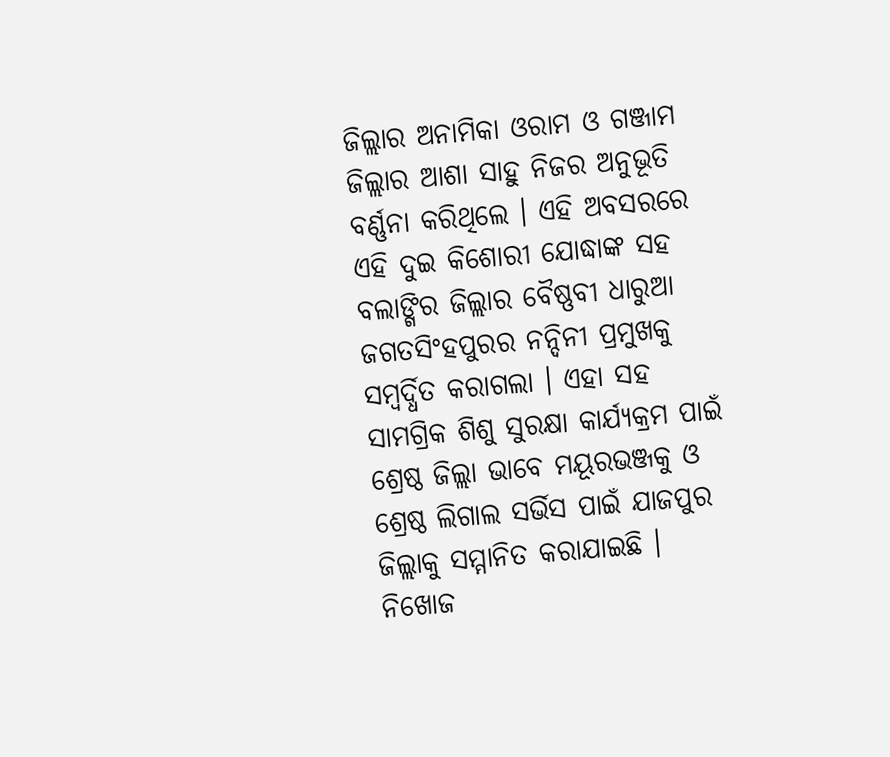ଜିଲ୍ଲାର ଅନାମିକା ଓରାମ ଓ ଗଞ୍ଜାମ ଜିଲ୍ଲାର ଆଶା ସାହୁ ନିଜର ଅନୁଭୂତି ବର୍ଣ୍ଣନା କରିଥିଲେ । ଏହି ଅବସରରେ ଏହି ଦୁଇ କିଶୋରୀ ଯୋଦ୍ଧାଙ୍କ ସହ ବଲାଙ୍ଗିର ଜିଲ୍ଲାର ବୈଷ୍ଣବୀ ଧାରୁଆ ଜଗତସିଂହପୁରର ନନ୍ଦିନୀ ପ୍ରମୁଖକୁ ସମ୍ବର୍ଦ୍ଧିତ କରାଗଲା । ଏହା ସହ ସାମଗ୍ରିକ ଶିଶୁ ସୁରକ୍ଷା କାର୍ଯ୍ୟକ୍ରମ ପାଇଁ ଶ୍ରେଷ୍ଠ ଜିଲ୍ଲା ଭାବେ ମୟୂରଭଞ୍ଜକୁ ଓ ଶ୍ରେଷ୍ଠ ଲିଗାଲ ସର୍ଭିସ ପାଇଁ ଯାଜପୁର ଜିଲ୍ଲାକୁ ସମ୍ମାନିତ କରାଯାଇଛି । ନିଖୋଜ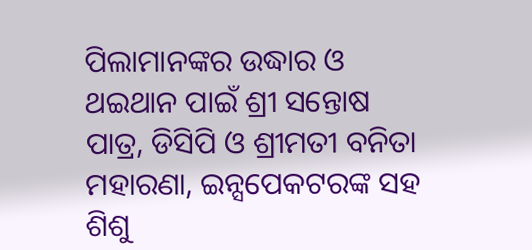ପିଲାମାନଙ୍କର ଉଦ୍ଧାର ଓ ଥଇଥାନ ପାଇଁ ଶ୍ରୀ ସନ୍ତୋଷ ପାତ୍ର, ଡିସିପି ଓ ଶ୍ରୀମତୀ ବନିତା ମହାରଣା, ଇନ୍ସପେକଟରଙ୍କ ସହ ଶିଶୁ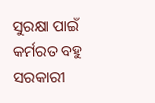ସୁରକ୍ଷା ପାଇଁ କର୍ମରତ ବହୁ ସରକାରୀ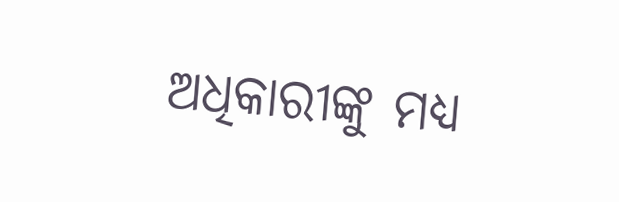ଅଧିକାରୀଙ୍କୁ ମଧ୍ୟ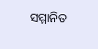ସମ୍ମାନିତ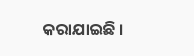କରାଯାଇଛି ।